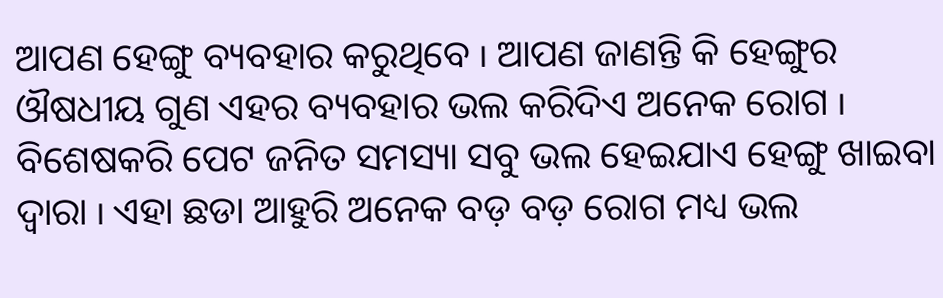ଆପଣ ହେଙ୍ଗୁ ବ୍ୟବହାର କରୁଥିବେ ୲ ଆପଣ ଜାଣନ୍ତି କି ହେଙ୍ଗୁର ଔଷଧୀୟ ଗୁଣ ଏହର ବ୍ୟବହାର ଭଲ କରିଦିଏ ଅନେକ ରୋଗ ୲ ବିଶେଷକରି ପେଟ ଜନିତ ସମସ୍ୟା ସବୁ ଭଲ ହେଇଯାଏ ହେଙ୍ଗୁ ଖାଇବା ଦ୍ଵାରା ୲ ଏହା ଛଡା ଆହୁରି ଅନେକ ବଡ଼ ବଡ଼ ରୋଗ ମଧ୍ୟ ଭଲ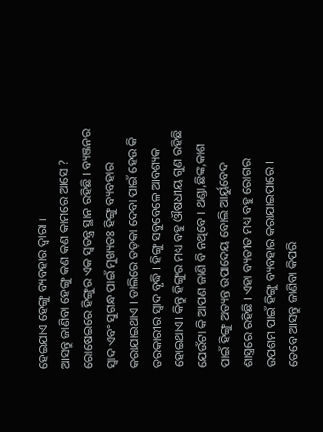ହେଇଯାଏ ହେଙ୍ଗୁ ବ୍ୟବହାର ଦ୍ଵାରା ୲
ଆସନ୍ତୁ ଜାଣିବା ହେଙ୍ଗୁ କଣ କଣ କାମରେ ଆସେ ?
ରୋଷେଇରେ ହିଙ୍ଗୁର ଏକ ସ୍ବତନ୍ତ୍ର ସ୍ଥାନ ରହିଛି । ବ୍ୟଞ୍ଜନର ସ୍ବାଦ ଏବଂ ସୁଗନ୍ଧ ପାଇଁ ମୁଖ୍ୟତଃ ହିଙ୍ଗୁ ବ୍ୟବହାର କରାଯାଇଥାଏ । ଡାଲିରେ ତଡ଼କା ଦେବା ପାଇଁ ହେଉ କି ତରକାରୀର ସ୍ବାଦ ବୃଦ୍ଧି । ହିଙ୍ଗୁ ସବୁବେଳେ ଆବଶ୍ୟକ ହୋଇଥାଏ। କିନ୍ତୁ ହିଙ୍ଗୁର ମଧ୍ୟ ବହୁ ଔଷଧୀୟ ଗୁଣ ରହିଛି ଯେଉଁଟା କି ଆପଣ ଜାଣି ବି ନଥିବେ । ଥଣ୍ଡା,ଛିଙ୍କ,କାଶ ପାଇଁ ହିଙ୍ଗୁ ଅତ୍ୟନ୍ତ ଉପାଦେୟ ବୋଲି ଆର୍ୟୁବେଦ ଶାସ୍ତ୍ରରେ ରହିଛି । ଏହା ବ୍ୟତୀତ ମଧ୍ୟ ବହୁ ରୋଗର ଉପଶମ ପାଇଁ ହିଙ୍ଗୁ ବ୍ୟବହାର କରାଯାଇପାରେ ।
ତେବେ ଆସନ୍ତୁ ଜାଣିବା କିପରି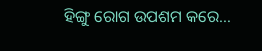ହିଙ୍ଗୁ ରୋଗ ଉପଶମ କରେ…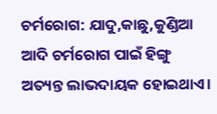ଚର୍ମରୋଗ: ଯାଦୁ,କାଛୁ,କୁଣ୍ଡିଆ ଆଦି ଚର୍ମରୋଗ ପାଇଁ ହିଙ୍ଗୁ ଅତ୍ୟନ୍ତ ଲାଭଦାୟକ ହୋଇଥାଏ।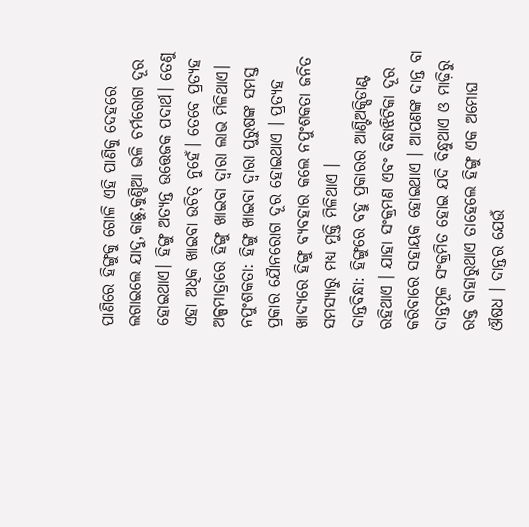ପାଣିରେ ହିଙ୍ଗୁକୁ ଗୋଳି ଏହି ପାଣିକୁ ଦେହରେ ଲଗାଇଲେ ଯାଦୁ,କାଛୁ,କୁଣ୍ଡିଆ ଭଳି ଚର୍ମରୋଗ ଦୂର ହୋଇଥାଏ। ହିଙ୍ଗୁ ଅତ୍ୟନ୍ତ ଉତ୍ତେଜକ ପଦାର୍ଥ। ତେଣୁ ଏହା ଅଧିକ ଖାଇବା ଉଚିତ୍ ନୁହେଁ। ତେବେ ପ୍ରତ୍ୟହ ଅଳ୍ପମାତ୍ରାରେ ହିଙ୍ଗୁ ଖାଇବା ଦ୍ବାରା ଲାଭ ମିଳିଥାଏ।
ନପୁଂଶକତା: ହିଙ୍ଗୁ ଖାଇବା ଦ୍ବାରା ପୁରୁଷଙ୍କ ସମସ୍ତ ପ୍ରକାର ଯୈାନରୋଗ ଦୂର ହୋଇଥାଏ । ପ୍ରତ୍ୟହ ଖାଦ୍ୟରେ ହିଙ୍ଗୁ ବ୍ୟବହାର କଲେ ନପୁଂଶକତା ଜନିତ ସମସ୍ୟାରୁ ମଧ୍ୟ ମୁକ୍ତି ମିଳିଥାଏ ।
ଦାନ୍ତବିନ୍ଧା: ହିଙ୍ଗୁରେ ବହୁ ପ୍ରକାରର ଆଣ୍ଟିଅକ୍ସିଡାଣ୍ଟ ରହିଥାଏ । ଯାହା ସଂକ୍ରମଣ ଏବଂ ବିନ୍ଧାଝିଟିକା ଦୂର କରିବାରେ ସହାୟକ ହୋଇଥାଏ । ଆପଣଙ୍କ ଦାନ୍ତ ବା ଦାନ୍ତମୂଳ ସଂକ୍ରମିତ ହୋଇ ଯଦି ବିନ୍ଧୁଥାଏ ଓ ମାଢ଼ିରୁ ରକ୍ତ ବାହାରୁଥାଏ ତାହେଲେ ହିଙ୍ଗୁ ଏକ ଅମୋଘ ଔଷଧ । ଦାନ୍ତର ଯେଉଁ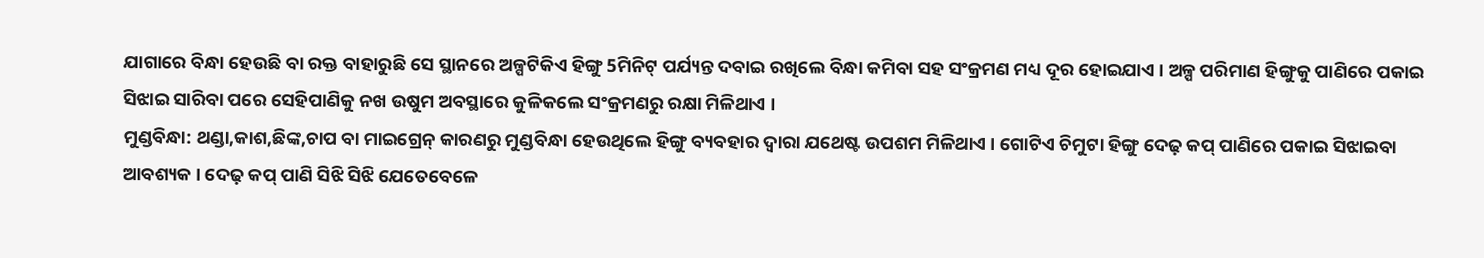ଯାଗାରେ ବିନ୍ଧା ହେଉଛି ବା ରକ୍ତ ବାହାରୁଛି ସେ ସ୍ଥାନରେ ଅଳ୍ପଟିକିଏ ହିଙ୍ଗୁ 5ମିନିଟ୍ ପର୍ଯ୍ୟନ୍ତ ଦବାଇ ରଖିଲେ ବିନ୍ଧା କମିବା ସହ ସଂକ୍ରମଣ ମଧ୍ୟ ଦୂର ହୋଇଯାଏ । ଅଳ୍ପ ପରିମାଣ ହିଙ୍ଗୁକୁ ପାଣିରେ ପକାଇ ସିଝାଇ ସାରିବା ପରେ ସେହିପାଣିକୁ ନଖ ଉଷୁମ ଅବସ୍ଥାରେ କୁଳିକଲେ ସଂକ୍ରମଣରୁ ରକ୍ଷା ମିଳିଥାଏ ।
ମୁଣ୍ଡବିନ୍ଧା: ଥଣ୍ଡା,କାଶ,ଛିଙ୍କ,ଚାପ ବା ମାଇଗ୍ରେନ୍ କାରଣରୁ ମୁଣ୍ଡବିନ୍ଧା ହେଉଥିଲେ ହିଙ୍ଗୁ ବ୍ୟବହାର ଦ୍ବାରା ଯଥେଷ୍ଟ ଉପଶମ ମିଳିଥାଏ । ଗୋଟିଏ ଚିମୁଟା ହିଙ୍ଗୁ ଦେଢ଼ କପ୍ ପାଣିରେ ପକାଇ ସିଝାଇବା ଆବଶ୍ୟକ । ଦେଢ଼ କପ୍ ପାଣି ସିଝି ସିଝି ଯେତେବେଳେ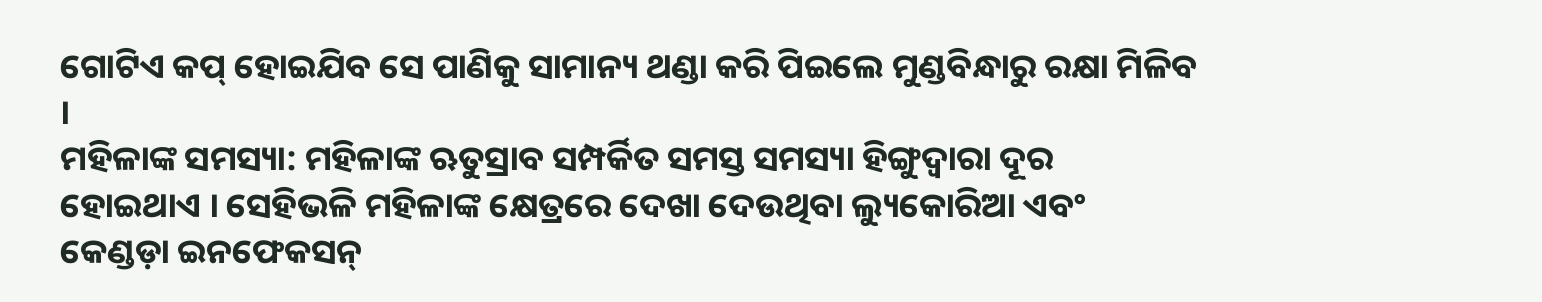ଗୋଟିଏ କପ୍ ହୋଇଯିବ ସେ ପାଣିକୁ ସାମାନ୍ୟ ଥଣ୍ଡା କରି ପିଇଲେ ମୁଣ୍ଡବିନ୍ଧାରୁ ରକ୍ଷା ମିଳିବ ।
ମହିଳାଙ୍କ ସମସ୍ୟା: ମହିଳାଙ୍କ ଋତୁସ୍ରାବ ସମ୍ପର୍କିତ ସମସ୍ତ ସମସ୍ୟା ହିଙ୍ଗୁଦ୍ବାରା ଦୂର ହୋଇଥାଏ । ସେହିଭଳି ମହିଳାଙ୍କ କ୍ଷେତ୍ରରେ ଦେଖା ଦେଉଥିବା ଲ୍ୟୁକୋରିଆ ଏବଂ କେଣ୍ଡଡ଼ା ଇନଫେକସନ୍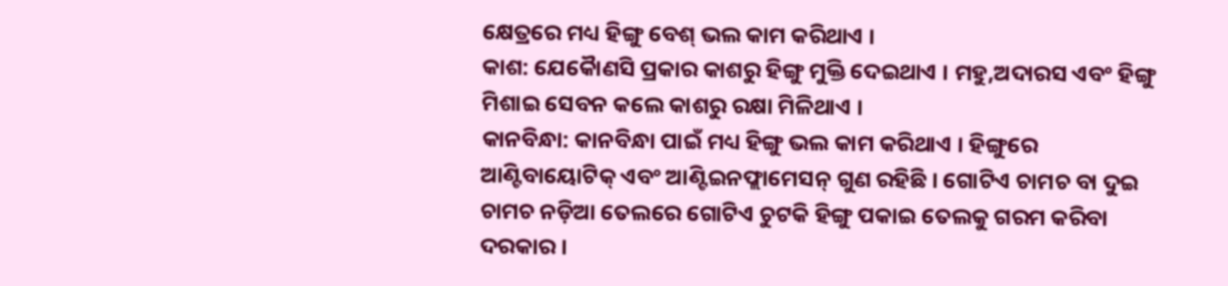କ୍ଷେତ୍ରରେ ମଧ୍ୟ ହିଙ୍ଗୁ ବେଶ୍ ଭଲ କାମ କରିଥାଏ ।
କାଶ: ଯେକୈାଣସି ପ୍ରକାର କାଶରୁ ହିଙ୍ଗୁ ମୁକ୍ତି ଦେଇଥାଏ । ମହୁ,ଅଦାରସ ଏବଂ ହିଙ୍ଗୁ ମିଶାଇ ସେବନ କଲେ କାଶରୁ ରକ୍ଷା ମିଳିଥାଏ ।
କାନବିନ୍ଧା: କାନବିନ୍ଧା ପାଇଁ ମଧ୍ୟ ହିଙ୍ଗୁ ଭଲ କାମ କରିଥାଏ । ହିଙ୍ଗୁରେ ଆଣ୍ଟିବାୟୋଟିକ୍ ଏବଂ ଆଣ୍ଟିଇନଫ୍ଲାମେସନ୍ ଗୁଣ ରହିଛି । ଗୋଟିଏ ଚାମଚ ବା ଦୁଇ ଚାମଚ ନଡ଼ିଆ ତେଲରେ ଗୋଟିଏ ଚୁଟକି ହିଙ୍ଗୁ ପକାଇ ତେଲକୁ ଗରମ କରିବା ଦରକାର ।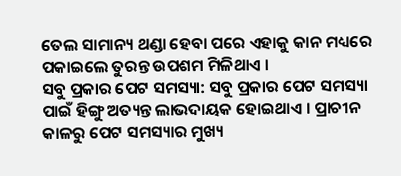ତେଲ ସାମାନ୍ୟ ଥଣ୍ଡା ହେବା ପରେ ଏହାକୁ କାନ ମଧ୍ୟରେ ପକାଇଲେ ତୁରନ୍ତ ଉପଶମ ମିଳିଥାଏ ।
ସବୁ ପ୍ରକାର ପେଟ ସମସ୍ୟା: ସବୁ ପ୍ରକାର ପେଟ ସମସ୍ୟା ପାଇଁ ହିଙ୍ଗୁ ଅତ୍ୟନ୍ତ ଲାଭଦାୟକ ହୋଇଥାଏ । ପ୍ରାଚୀନ କାଳରୁ ପେଟ ସମସ୍ୟାର ମୁଖ୍ୟ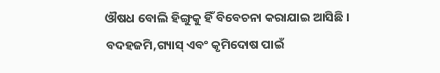ଔଷଧ ବୋଲି ହିଙ୍ଗୁକୁ ହିଁ ବିବେଚନା କରାଯାଇ ଆସିଛି । ବଦହଜମି,ଗ୍ୟାସ୍ ଏବଂ କୃମିଦୋଷ ପାଇଁ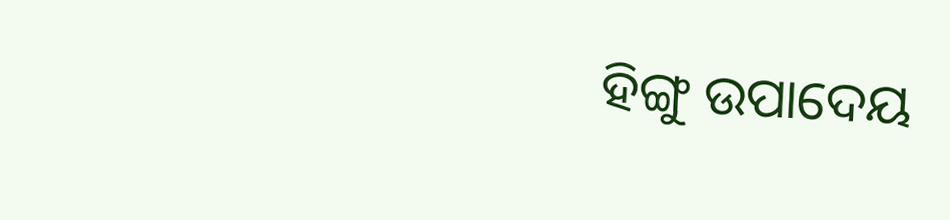ହିଙ୍ଗୁ ଉପାଦେୟ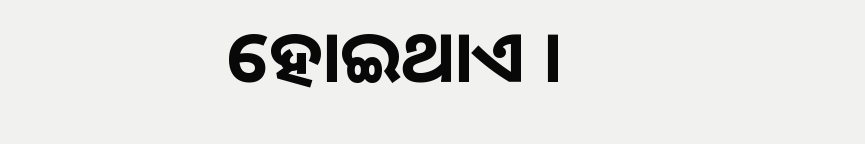ହୋଇଥାଏ ।